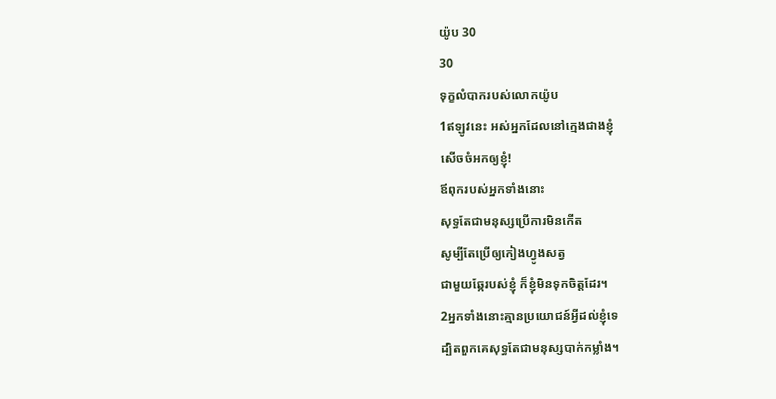យ៉ូប 30
30
ទុក្ខលំបាករបស់លោកយ៉ូប
1ឥឡូវនេះ អស់អ្នកដែលនៅក្មេងជាងខ្ញុំ
សើចចំអកឲ្យខ្ញុំ!
ឪពុករបស់អ្នកទាំងនោះ
សុទ្ធតែជាមនុស្សប្រើការមិនកើត
សូម្បីតែប្រើឲ្យកៀងហ្វូងសត្វ
ជាមួយឆ្កែរបស់ខ្ញុំ ក៏ខ្ញុំមិនទុកចិត្តដែរ។
2អ្នកទាំងនោះគ្មានប្រយោជន៍អ្វីដល់ខ្ញុំទេ
ដ្បិតពួកគេសុទ្ធតែជាមនុស្សបាក់កម្លាំង។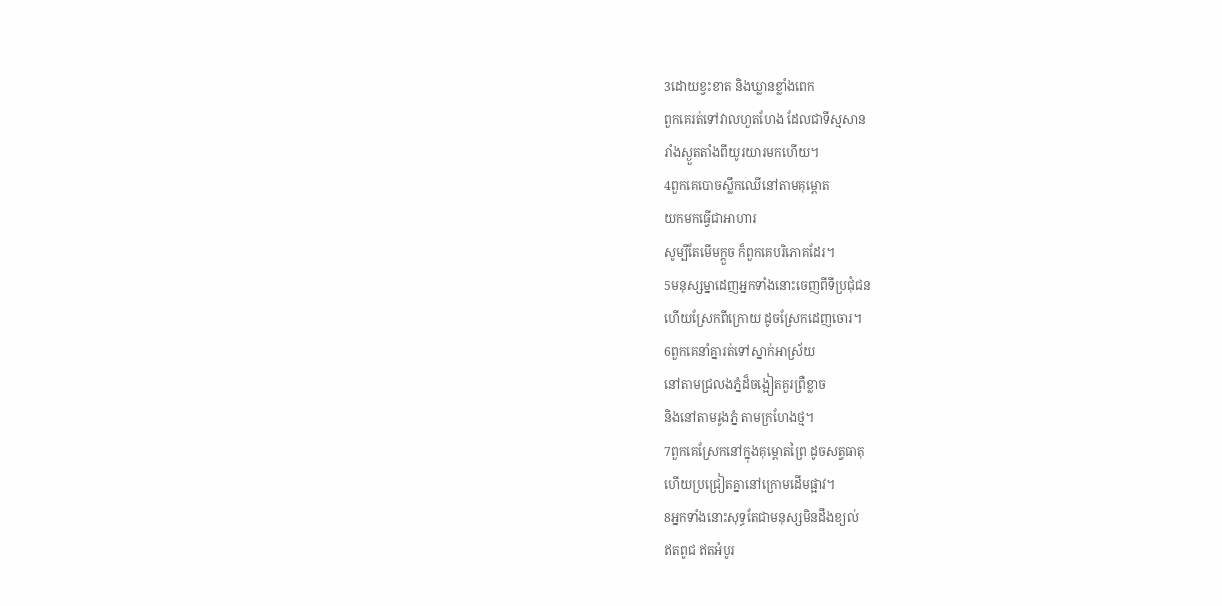3ដោយខ្វះខាត និងឃ្លានខ្លាំងពេក
ពួកគេរត់ទៅវាលហួតហែង ដែលជាទីស្មសាន
រាំងស្ងួតតាំងពីយូរយារមកហើយ។
4ពួកគេបោចស្លឹកឈើនៅតាមគុម្ពោត
យកមកធ្វើជាអាហារ
សូម្បីតែមើមក្ដួច ក៏ពួកគេបរិភោគដែរ។
5មនុស្សម្នាដេញអ្នកទាំងនោះចេញពីទីប្រជុំជន
ហើយស្រែកពីក្រោយ ដូចស្រែកដេញចោរ។
6ពួកគេនាំគ្នារត់ទៅស្នាក់អាស្រ័យ
នៅតាមជ្រលងភ្នំដ៏ចង្អៀតគួរព្រឺខ្លាច
និងនៅតាមរូងភ្នំ តាមក្រហែងថ្ម។
7ពួកគេស្រែកនៅក្នុងគុម្ពោតព្រៃ ដូចសត្វធាតុ
ហើយប្រជ្រៀតគ្នានៅក្រោមដើមផ្អាវ។
8អ្នកទាំងនោះសុទ្ធតែជាមនុស្សមិនដឹងខ្យល់
ឥតពូជ ឥតអំបូរ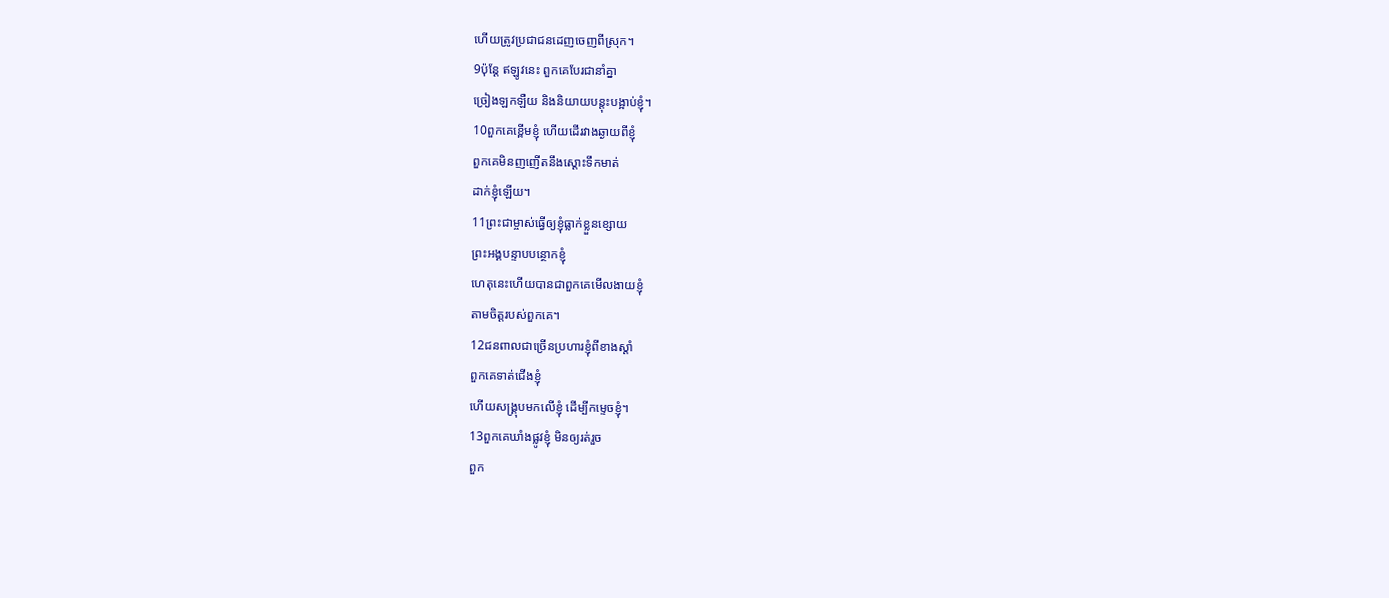ហើយត្រូវប្រជាជនដេញចេញពីស្រុក។
9ប៉ុន្តែ ឥឡូវនេះ ពួកគេបែរជានាំគ្នា
ច្រៀងឡកឡឺយ និងនិយាយបន្តុះបង្អាប់ខ្ញុំ។
10ពួកគេខ្ពើមខ្ញុំ ហើយដើរវាងឆ្ងាយពីខ្ញុំ
ពួកគេមិនញញើតនឹងស្ដោះទឹកមាត់
ដាក់ខ្ញុំឡើយ។
11ព្រះជាម្ចាស់ធ្វើឲ្យខ្ញុំធ្លាក់ខ្លួនខ្សោយ
ព្រះអង្គបន្ទាបបន្ថោកខ្ញុំ
ហេតុនេះហើយបានជាពួកគេមើលងាយខ្ញុំ
តាមចិត្តរបស់ពួកគេ។
12ជនពាលជាច្រើនប្រហារខ្ញុំពីខាងស្ដាំ
ពួកគេទាត់ជើងខ្ញុំ
ហើយសង្គ្រុបមកលើខ្ញុំ ដើម្បីកម្ទេចខ្ញុំ។
13ពួកគេឃាំងផ្លូវខ្ញុំ មិនឲ្យរត់រួច
ពួក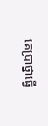គេប្រាថ្នាធ្វើ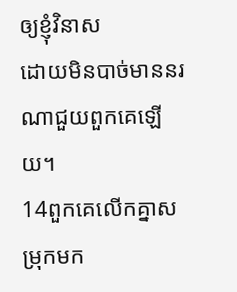ឲ្យខ្ញុំវិនាស
ដោយមិនបាច់មាននរណាជួយពួកគេឡើយ។
14ពួកគេលើកគ្នាសម្រុកមក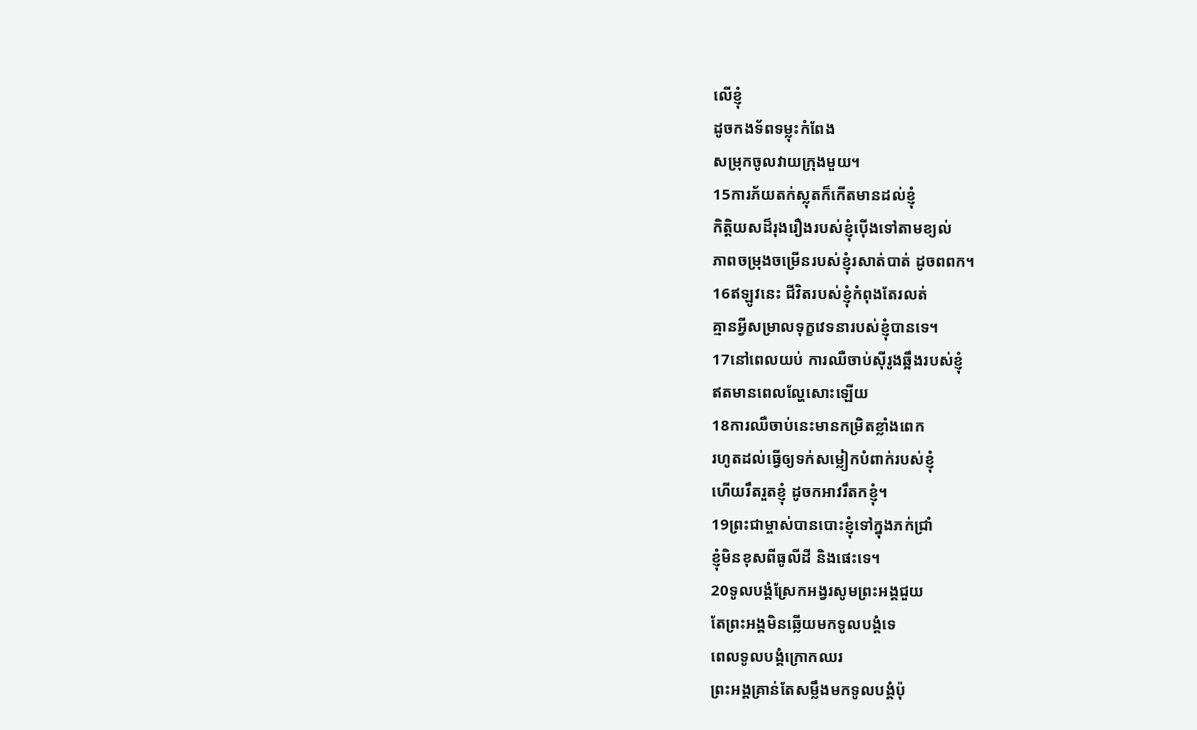លើខ្ញុំ
ដូចកងទ័ពទម្លុះកំពែង
សម្រុកចូលវាយក្រុងមួយ។
15ការភ័យតក់ស្លុតក៏កើតមានដល់ខ្ញុំ
កិត្តិយសដ៏រុងរឿងរបស់ខ្ញុំប៉ើងទៅតាមខ្យល់
ភាពចម្រុងចម្រើនរបស់ខ្ញុំរសាត់បាត់ ដូចពពក។
16ឥឡូវនេះ ជីវិតរបស់ខ្ញុំកំពុងតែរលត់
គ្មានអ្វីសម្រាលទុក្ខវេទនារបស់ខ្ញុំបានទេ។
17នៅពេលយប់ ការឈឺចាប់ស៊ីរូងឆ្អឹងរបស់ខ្ញុំ
ឥតមានពេលល្ហែសោះឡើយ
18ការឈឺចាប់នេះមានកម្រិតខ្លាំងពេក
រហូតដល់ធ្វើឲ្យទក់សម្លៀកបំពាក់របស់ខ្ញុំ
ហើយរឹតរួតខ្ញុំ ដូចកអាវរឹតកខ្ញុំ។
19ព្រះជាម្ចាស់បានបោះខ្ញុំទៅក្នុងភក់ជ្រាំ
ខ្ញុំមិនខុសពីធូលីដី និងផេះទេ។
20ទូលបង្គំស្រែកអង្វរសូមព្រះអង្គជួយ
តែព្រះអង្គមិនឆ្លើយមកទូលបង្គំទេ
ពេលទូលបង្គំក្រោកឈរ
ព្រះអង្គគ្រាន់តែសម្លឹងមកទូលបង្គំប៉ុ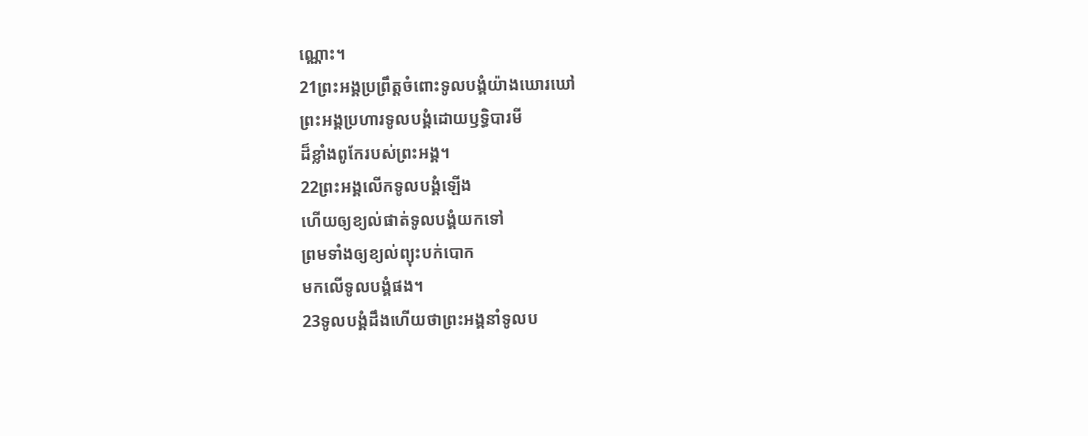ណ្ណោះ។
21ព្រះអង្គប្រព្រឹត្តចំពោះទូលបង្គំយ៉ាងឃោរឃៅ
ព្រះអង្គប្រហារទូលបង្គំដោយឫទ្ធិបារមី
ដ៏ខ្លាំងពូកែរបស់ព្រះអង្គ។
22ព្រះអង្គលើកទូលបង្គំឡើង
ហើយឲ្យខ្យល់ផាត់ទូលបង្គំយកទៅ
ព្រមទាំងឲ្យខ្យល់ព្យុះបក់បោក
មកលើទូលបង្គំផង។
23ទូលបង្គំដឹងហើយថាព្រះអង្គនាំទូលប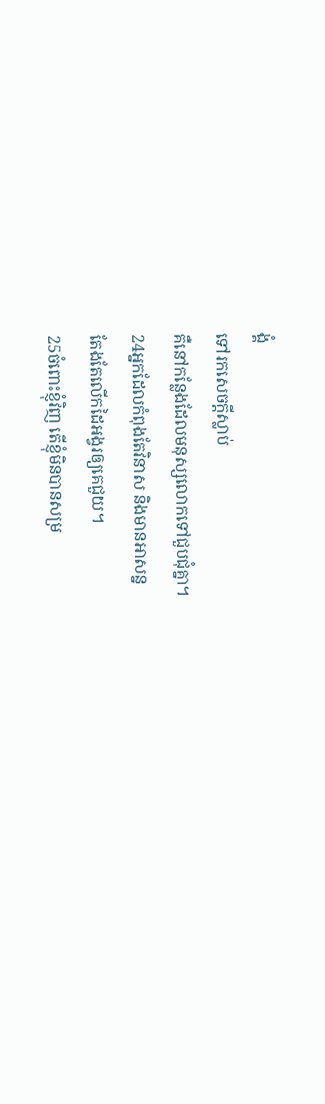ង្គំ
ទៅរកសេចក្ដីស្លាប់
គឺនៅកន្លែងដែលមនុស្សលោកទៅជួបជុំគ្នា។
24អ្នកដែលកំពុងតែវិនាស និងមានអាសន្ន
តែងតែលើកដៃអង្វរឲ្យគេជួយ។
25ចំពោះខ្ញុំវិញ តើខ្ញុំមិនបានសម្រ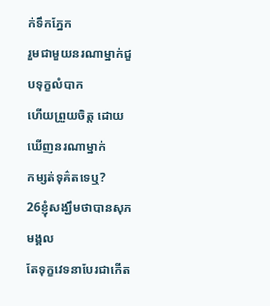ក់ទឹកភ្នែក
រួមជាមួយនរណាម្នាក់ជួបទុក្ខលំបាក
ហើយព្រួយចិត្ត ដោយឃើញនរណាម្នាក់
កម្សត់ទុគ៌តទេឬ?
26ខ្ញុំសង្ឃឹមថាបានសុភមង្គល
តែទុក្ខវេទនាបែរជាកើត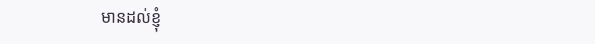មានដល់ខ្ញុំ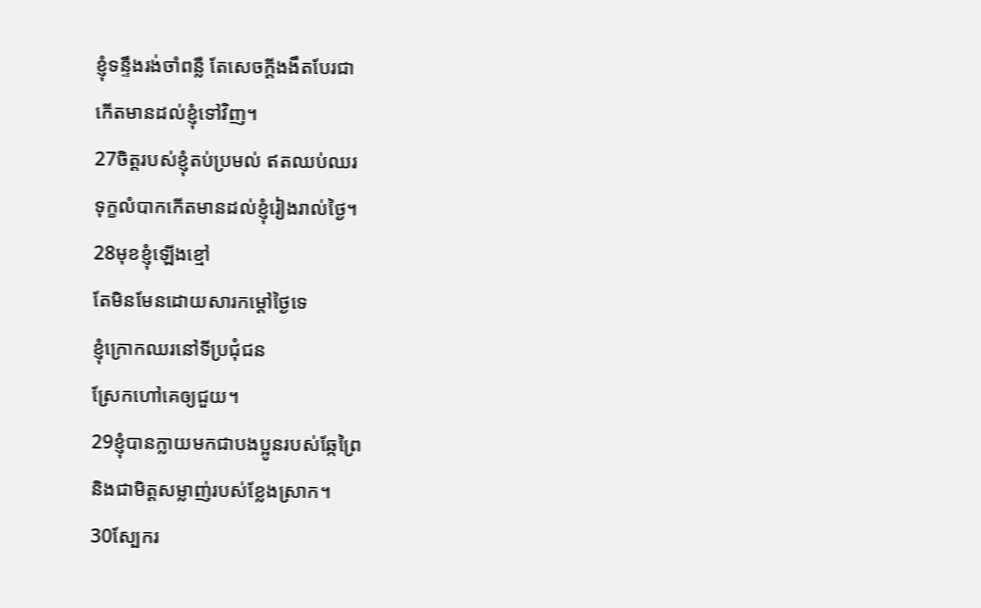ខ្ញុំទន្ទឹងរង់ចាំពន្លឺ តែសេចក្ដីងងឹតបែរជា
កើតមានដល់ខ្ញុំទៅវិញ។
27ចិត្តរបស់ខ្ញុំតប់ប្រមល់ ឥតឈប់ឈរ
ទុក្ខលំបាកកើតមានដល់ខ្ញុំរៀងរាល់ថ្ងៃ។
28មុខខ្ញុំឡើងខ្មៅ
តែមិនមែនដោយសារកម្ដៅថ្ងៃទេ
ខ្ញុំក្រោកឈរនៅទីប្រជុំជន
ស្រែកហៅគេឲ្យជួយ។
29ខ្ញុំបានក្លាយមកជាបងប្អូនរបស់ឆ្កែព្រៃ
និងជាមិត្តសម្លាញ់របស់ខ្លែងស្រាក។
30ស្បែករ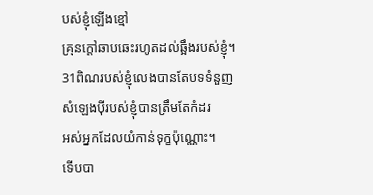បស់ខ្ញុំឡើងខ្មៅ
គ្រុនក្ដៅឆាបឆេះរហូតដល់ឆ្អឹងរបស់ខ្ញុំ។
31ពិណរបស់ខ្ញុំលេងបានតែបទទំនួញ
សំឡេងប៉ីរបស់ខ្ញុំបានត្រឹមតែកំដរ
អស់អ្នកដែលយំកាន់ទុក្ខប៉ុណ្ណោះ។
ទើបបា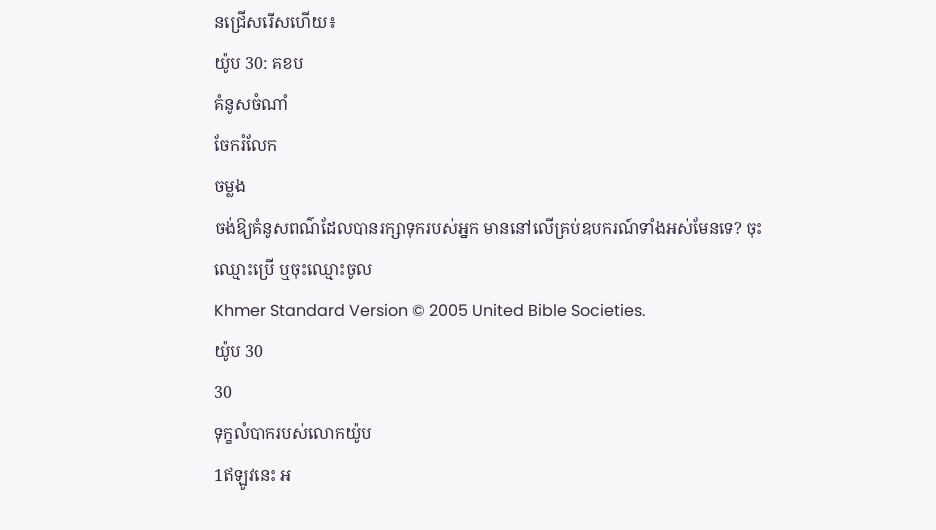នជ្រើសរើសហើយ៖
យ៉ូប 30: គខប
គំនូសចំណាំ
ចែករំលែក
ចម្លង
ចង់ឱ្យគំនូសពណ៌ដែលបានរក្សាទុករបស់អ្នក មាននៅលើគ្រប់ឧបករណ៍ទាំងអស់មែនទេ? ចុះឈ្មោះប្រើ ឬចុះឈ្មោះចូល
Khmer Standard Version © 2005 United Bible Societies.
យ៉ូប 30
30
ទុក្ខលំបាករបស់លោកយ៉ូប
1ឥឡូវនេះ អ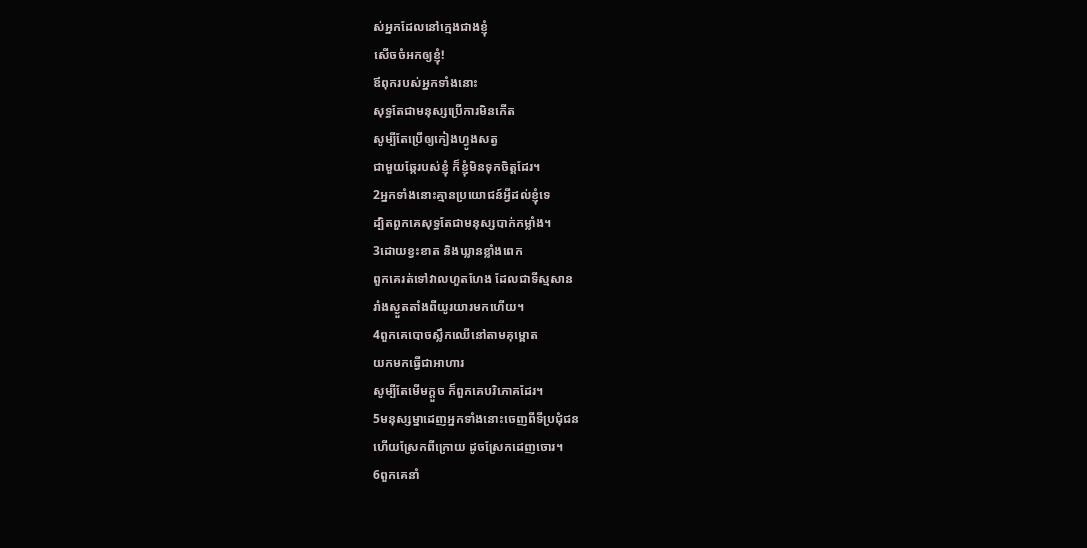ស់អ្នកដែលនៅក្មេងជាងខ្ញុំ
សើចចំអកឲ្យខ្ញុំ!
ឪពុករបស់អ្នកទាំងនោះ
សុទ្ធតែជាមនុស្សប្រើការមិនកើត
សូម្បីតែប្រើឲ្យកៀងហ្វូងសត្វ
ជាមួយឆ្កែរបស់ខ្ញុំ ក៏ខ្ញុំមិនទុកចិត្តដែរ។
2អ្នកទាំងនោះគ្មានប្រយោជន៍អ្វីដល់ខ្ញុំទេ
ដ្បិតពួកគេសុទ្ធតែជាមនុស្សបាក់កម្លាំង។
3ដោយខ្វះខាត និងឃ្លានខ្លាំងពេក
ពួកគេរត់ទៅវាលហួតហែង ដែលជាទីស្មសាន
រាំងស្ងួតតាំងពីយូរយារមកហើយ។
4ពួកគេបោចស្លឹកឈើនៅតាមគុម្ពោត
យកមកធ្វើជាអាហារ
សូម្បីតែមើមក្ដួច ក៏ពួកគេបរិភោគដែរ។
5មនុស្សម្នាដេញអ្នកទាំងនោះចេញពីទីប្រជុំជន
ហើយស្រែកពីក្រោយ ដូចស្រែកដេញចោរ។
6ពួកគេនាំ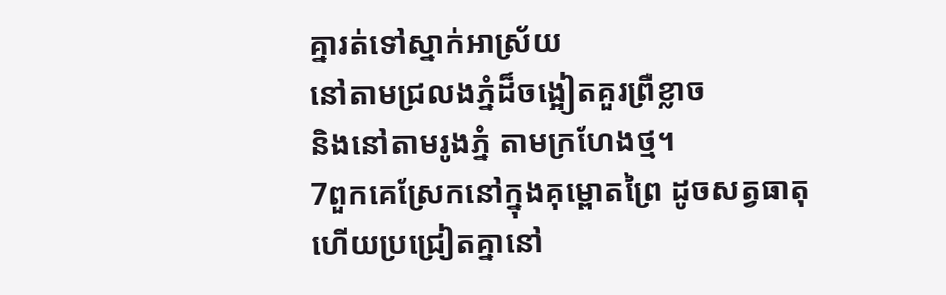គ្នារត់ទៅស្នាក់អាស្រ័យ
នៅតាមជ្រលងភ្នំដ៏ចង្អៀតគួរព្រឺខ្លាច
និងនៅតាមរូងភ្នំ តាមក្រហែងថ្ម។
7ពួកគេស្រែកនៅក្នុងគុម្ពោតព្រៃ ដូចសត្វធាតុ
ហើយប្រជ្រៀតគ្នានៅ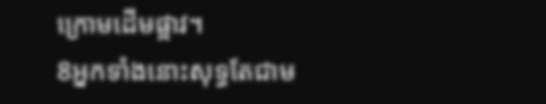ក្រោមដើមផ្អាវ។
8អ្នកទាំងនោះសុទ្ធតែជាម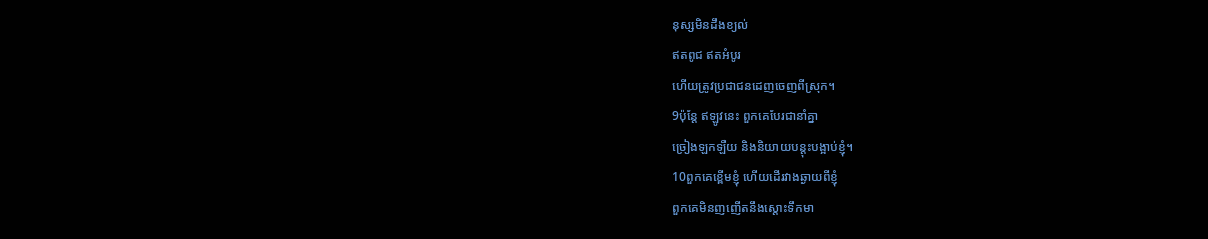នុស្សមិនដឹងខ្យល់
ឥតពូជ ឥតអំបូរ
ហើយត្រូវប្រជាជនដេញចេញពីស្រុក។
9ប៉ុន្តែ ឥឡូវនេះ ពួកគេបែរជានាំគ្នា
ច្រៀងឡកឡឺយ និងនិយាយបន្តុះបង្អាប់ខ្ញុំ។
10ពួកគេខ្ពើមខ្ញុំ ហើយដើរវាងឆ្ងាយពីខ្ញុំ
ពួកគេមិនញញើតនឹងស្ដោះទឹកមា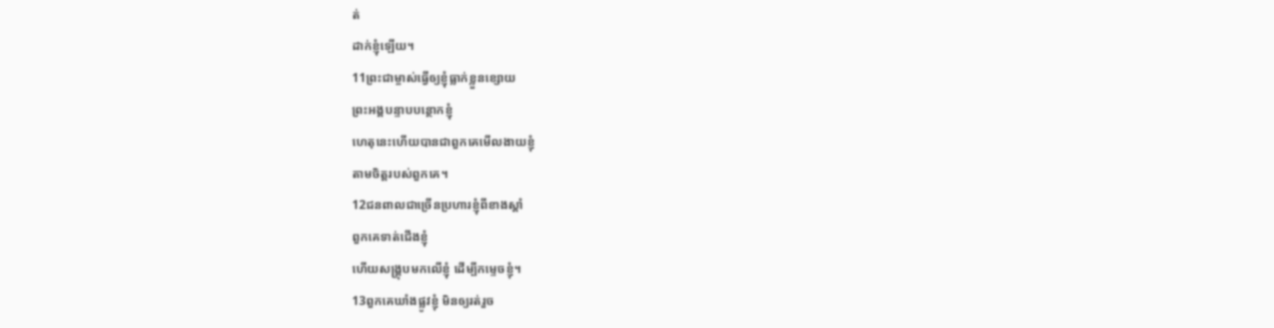ត់
ដាក់ខ្ញុំឡើយ។
11ព្រះជាម្ចាស់ធ្វើឲ្យខ្ញុំធ្លាក់ខ្លួនខ្សោយ
ព្រះអង្គបន្ទាបបន្ថោកខ្ញុំ
ហេតុនេះហើយបានជាពួកគេមើលងាយខ្ញុំ
តាមចិត្តរបស់ពួកគេ។
12ជនពាលជាច្រើនប្រហារខ្ញុំពីខាងស្ដាំ
ពួកគេទាត់ជើងខ្ញុំ
ហើយសង្គ្រុបមកលើខ្ញុំ ដើម្បីកម្ទេចខ្ញុំ។
13ពួកគេឃាំងផ្លូវខ្ញុំ មិនឲ្យរត់រួច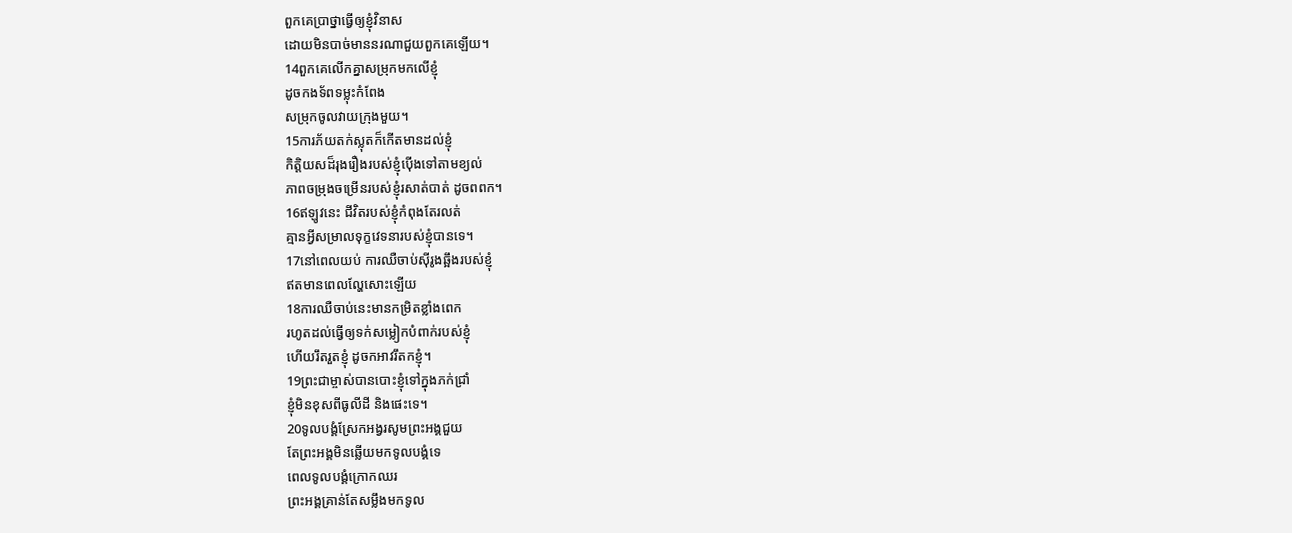ពួកគេប្រាថ្នាធ្វើឲ្យខ្ញុំវិនាស
ដោយមិនបាច់មាននរណាជួយពួកគេឡើយ។
14ពួកគេលើកគ្នាសម្រុកមកលើខ្ញុំ
ដូចកងទ័ពទម្លុះកំពែង
សម្រុកចូលវាយក្រុងមួយ។
15ការភ័យតក់ស្លុតក៏កើតមានដល់ខ្ញុំ
កិត្តិយសដ៏រុងរឿងរបស់ខ្ញុំប៉ើងទៅតាមខ្យល់
ភាពចម្រុងចម្រើនរបស់ខ្ញុំរសាត់បាត់ ដូចពពក។
16ឥឡូវនេះ ជីវិតរបស់ខ្ញុំកំពុងតែរលត់
គ្មានអ្វីសម្រាលទុក្ខវេទនារបស់ខ្ញុំបានទេ។
17នៅពេលយប់ ការឈឺចាប់ស៊ីរូងឆ្អឹងរបស់ខ្ញុំ
ឥតមានពេលល្ហែសោះឡើយ
18ការឈឺចាប់នេះមានកម្រិតខ្លាំងពេក
រហូតដល់ធ្វើឲ្យទក់សម្លៀកបំពាក់របស់ខ្ញុំ
ហើយរឹតរួតខ្ញុំ ដូចកអាវរឹតកខ្ញុំ។
19ព្រះជាម្ចាស់បានបោះខ្ញុំទៅក្នុងភក់ជ្រាំ
ខ្ញុំមិនខុសពីធូលីដី និងផេះទេ។
20ទូលបង្គំស្រែកអង្វរសូមព្រះអង្គជួយ
តែព្រះអង្គមិនឆ្លើយមកទូលបង្គំទេ
ពេលទូលបង្គំក្រោកឈរ
ព្រះអង្គគ្រាន់តែសម្លឹងមកទូល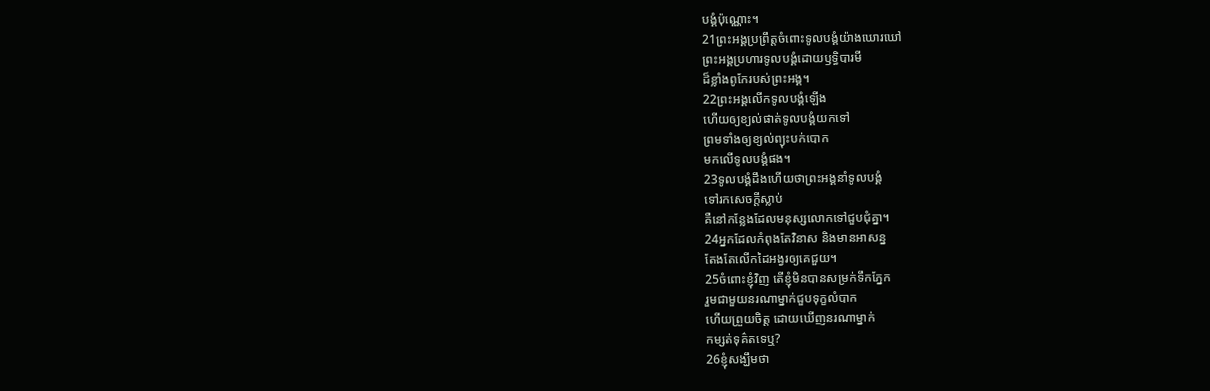បង្គំប៉ុណ្ណោះ។
21ព្រះអង្គប្រព្រឹត្តចំពោះទូលបង្គំយ៉ាងឃោរឃៅ
ព្រះអង្គប្រហារទូលបង្គំដោយឫទ្ធិបារមី
ដ៏ខ្លាំងពូកែរបស់ព្រះអង្គ។
22ព្រះអង្គលើកទូលបង្គំឡើង
ហើយឲ្យខ្យល់ផាត់ទូលបង្គំយកទៅ
ព្រមទាំងឲ្យខ្យល់ព្យុះបក់បោក
មកលើទូលបង្គំផង។
23ទូលបង្គំដឹងហើយថាព្រះអង្គនាំទូលបង្គំ
ទៅរកសេចក្ដីស្លាប់
គឺនៅកន្លែងដែលមនុស្សលោកទៅជួបជុំគ្នា។
24អ្នកដែលកំពុងតែវិនាស និងមានអាសន្ន
តែងតែលើកដៃអង្វរឲ្យគេជួយ។
25ចំពោះខ្ញុំវិញ តើខ្ញុំមិនបានសម្រក់ទឹកភ្នែក
រួមជាមួយនរណាម្នាក់ជួបទុក្ខលំបាក
ហើយព្រួយចិត្ត ដោយឃើញនរណាម្នាក់
កម្សត់ទុគ៌តទេឬ?
26ខ្ញុំសង្ឃឹមថា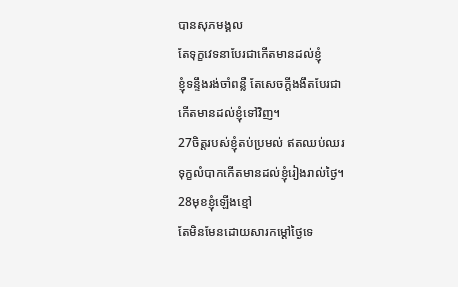បានសុភមង្គល
តែទុក្ខវេទនាបែរជាកើតមានដល់ខ្ញុំ
ខ្ញុំទន្ទឹងរង់ចាំពន្លឺ តែសេចក្ដីងងឹតបែរជា
កើតមានដល់ខ្ញុំទៅវិញ។
27ចិត្តរបស់ខ្ញុំតប់ប្រមល់ ឥតឈប់ឈរ
ទុក្ខលំបាកកើតមានដល់ខ្ញុំរៀងរាល់ថ្ងៃ។
28មុខខ្ញុំឡើងខ្មៅ
តែមិនមែនដោយសារកម្ដៅថ្ងៃទេ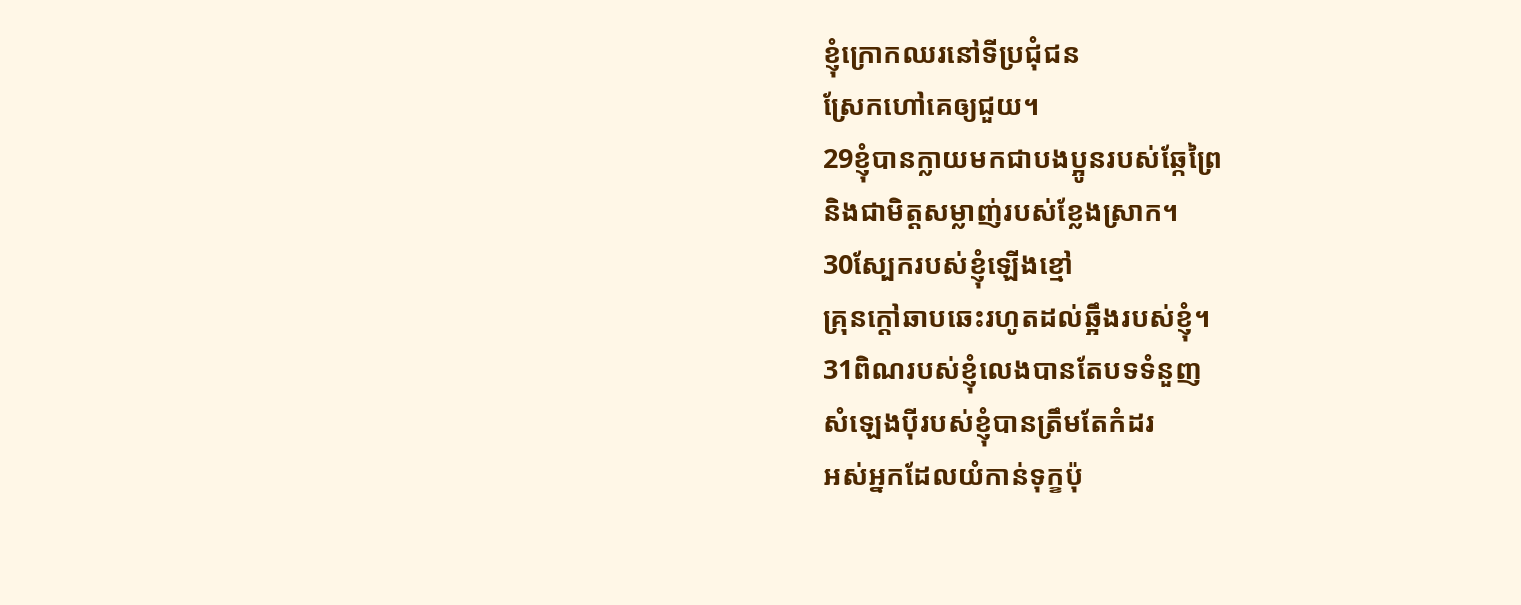ខ្ញុំក្រោកឈរនៅទីប្រជុំជន
ស្រែកហៅគេឲ្យជួយ។
29ខ្ញុំបានក្លាយមកជាបងប្អូនរបស់ឆ្កែព្រៃ
និងជាមិត្តសម្លាញ់របស់ខ្លែងស្រាក។
30ស្បែករបស់ខ្ញុំឡើងខ្មៅ
គ្រុនក្ដៅឆាបឆេះរហូតដល់ឆ្អឹងរបស់ខ្ញុំ។
31ពិណរបស់ខ្ញុំលេងបានតែបទទំនួញ
សំឡេងប៉ីរបស់ខ្ញុំបានត្រឹមតែកំដរ
អស់អ្នកដែលយំកាន់ទុក្ខប៉ុ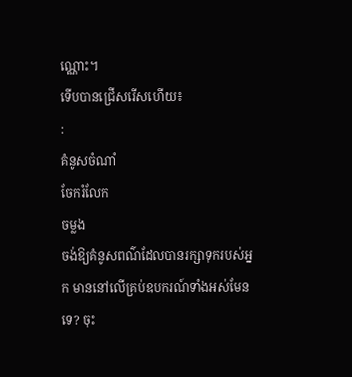ណ្ណោះ។
ទើបបានជ្រើសរើសហើយ៖
:
គំនូសចំណាំ
ចែករំលែក
ចម្លង
ចង់ឱ្យគំនូសពណ៌ដែលបានរក្សាទុករបស់អ្នក មាននៅលើគ្រប់ឧបករណ៍ទាំងអស់មែនទេ? ចុះ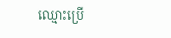ឈ្មោះប្រើ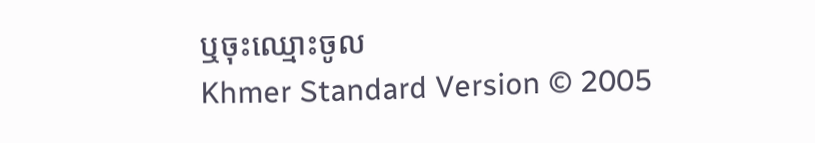ឬចុះឈ្មោះចូល
Khmer Standard Version © 2005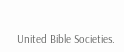United Bible Societies.